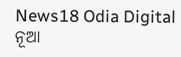News18 Odia Digital
ନୂଆ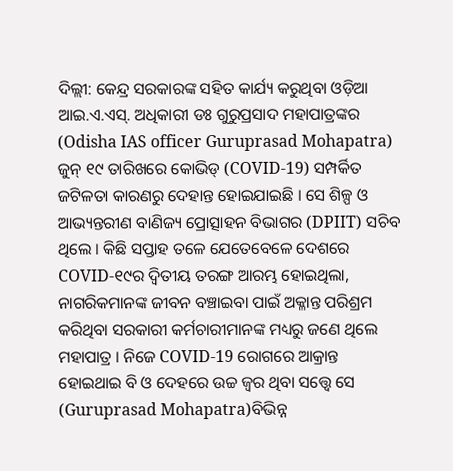ଦିଲ୍ଲୀ: କେନ୍ଦ୍ର ସରକାରଙ୍କ ସହିତ କାର୍ଯ୍ୟ କରୁଥିବା ଓଡ଼ିଆ ଆଇ.ଏ.ଏସ୍. ଅଧିକାରୀ ଡଃ ଗୁରୁପ୍ରସାଦ ମହାପାତ୍ରଙ୍କର (Odisha IAS officer Guruprasad Mohapatra) ଜୁନ୍ ୧୯ ତାରିଖରେ କୋଭିଡ୍ (COVID-19) ସମ୍ପର୍କିତ ଜଟିଳତା କାରଣରୁ ଦେହାନ୍ତ ହୋଇଯାଇଛି । ସେ ଶିଳ୍ପ ଓ ଆଭ୍ୟନ୍ତରୀଣ ବାଣିଜ୍ୟ ପ୍ରୋତ୍ସାହନ ବିଭାଗର (DPIIT) ସଚିବ ଥିଲେ । କିଛି ସପ୍ତାହ ତଳେ ଯେତେବେଳେ ଦେଶରେ COVID-୧୯ର ଦ୍ୱିତୀୟ ତରଙ୍ଗ ଆରମ୍ଭ ହୋଇଥିଲା, ନାଗରିକମାନଙ୍କ ଜୀବନ ବଞ୍ଚାଇବା ପାଇଁ ଅକ୍ଳାନ୍ତ ପରିଶ୍ରମ କରିଥିବା ସରକାରୀ କର୍ମଚାରୀମାନଙ୍କ ମଧ୍ୟରୁ ଜଣେ ଥିଲେ ମହାପାତ୍ର । ନିଜେ COVID-19 ରୋଗରେ ଆକ୍ରାନ୍ତ ହୋଇଥାଇ ବି ଓ ଦେହରେ ଉଚ୍ଚ ଜ୍ୱର ଥିବା ସତ୍ତ୍ୱେ ସେ (Guruprasad Mohapatra)ବିଭିନ୍ନ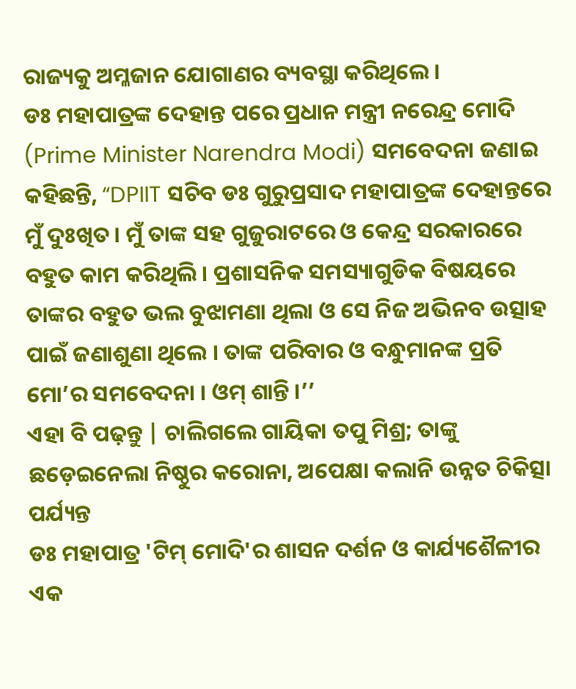ରାଜ୍ୟକୁ ଅମ୍ଳଜାନ ଯୋଗାଣର ବ୍ୟବସ୍ଥା କରିଥିଲେ ।
ଡଃ ମହାପାତ୍ରଙ୍କ ଦେହାନ୍ତ ପରେ ପ୍ରଧାନ ମନ୍ତ୍ରୀ ନରେନ୍ଦ୍ର ମୋଦି (Prime Minister Narendra Modi) ସମବେଦନା ଜଣାଇ କହିଛନ୍ତି, “DPIIT ସଚିବ ଡଃ ଗୁରୁପ୍ରସାଦ ମହାପାତ୍ରଙ୍କ ଦେହାନ୍ତରେ ମୁଁ ଦୁଃଖିତ। ମୁଁ ତାଙ୍କ ସହ ଗୁଜୁରାଟରେ ଓ କେନ୍ଦ୍ର ସରକାରରେ ବହୁତ କାମ କରିଥିଲି । ପ୍ରଶାସନିକ ସମସ୍ୟାଗୁଡିକ ବିଷୟରେ ତାଙ୍କର ବହୁତ ଭଲ ବୁଝାମଣା ଥିଲା ଓ ସେ ନିଜ ଅଭିନବ ଉତ୍ସାହ ପାଇଁ ଜଣାଶୁଣା ଥିଲେ । ତାଙ୍କ ପରିବାର ଓ ବନ୍ଧୁମାନଙ୍କ ପ୍ରତି ମୋ’ର ସମବେଦନା । ଓମ୍ ଶାନ୍ତି ।’’
ଏହା ବି ପଢ଼ନ୍ତୁ | ଚାଲିଗଲେ ଗାୟିକା ତପୁ ମିଶ୍ର; ତାଙ୍କୁ ଛଡ଼େଇନେଲା ନିଷ୍ଠୁର କରୋନା, ଅପେକ୍ଷା କଲାନି ଉନ୍ନତ ଚିକିତ୍ସା ପର୍ଯ୍ୟନ୍ତ
ଡଃ ମହାପାତ୍ର 'ଟିମ୍ ମୋଦି'ର ଶାସନ ଦର୍ଶନ ଓ କାର୍ଯ୍ୟଶୈଳୀର ଏକ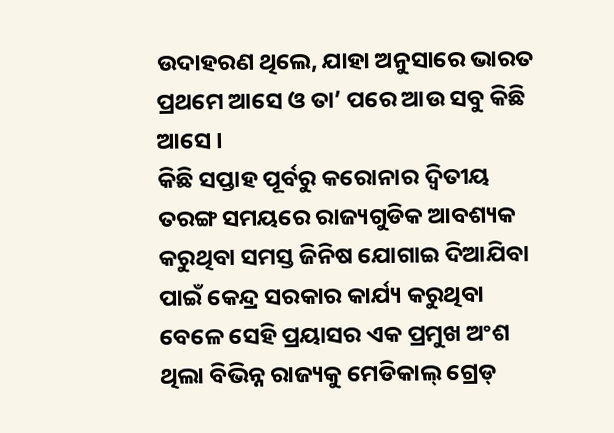ଉଦାହରଣ ଥିଲେ, ଯାହା ଅନୁସାରେ ଭାରତ ପ୍ରଥମେ ଆସେ ଓ ତା’ ପରେ ଆଉ ସବୁ କିଛି ଆସେ ।
କିଛି ସପ୍ତାହ ପୂର୍ବରୁ କରୋନାର ଦ୍ୱିତୀୟ ତରଙ୍ଗ ସମୟରେ ରାଜ୍ୟଗୁଡିକ ଆବଶ୍ୟକ କରୁଥିବା ସମସ୍ତ ଜିନିଷ ଯୋଗାଇ ଦିଆଯିବା ପାଇଁ କେନ୍ଦ୍ର ସରକାର କାର୍ଯ୍ୟ କରୁଥିବା ବେଳେ ସେହି ପ୍ରୟାସର ଏକ ପ୍ରମୁଖ ଅଂଶ ଥିଲା ବିଭିନ୍ନ ରାଜ୍ୟକୁ ମେଡିକାଲ୍ ଗ୍ରେଡ୍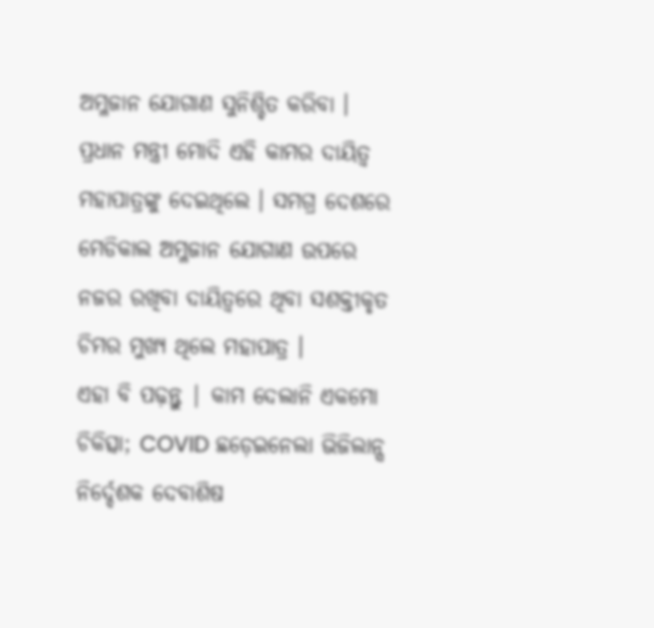ଅମ୍ଳଜାନ ଯୋଗାଣ ସୁନିଶ୍ଚିତ କରିବା । ପ୍ରଧାନ ମନ୍ତ୍ରୀ ମୋଦି ଏହି କାମର ଦାୟିତ୍ୱ ମହାପାତ୍ରଙ୍କୁ ଦେଇଥିଲେ । ସମଗ୍ର ଦେଶରେ ମେଡିକାଲ ଅମ୍ଳଜାନ ଯୋଗାଣ ଉପରେ ନଜର ରଖିବା ଦାୟିତ୍ୱରେ ଥିବା ସଶକ୍ତୀକୃତ ଚିମର ମୁଖ୍ୟ ଥିଲେ ମହାପାତ୍ର ।
ଏହା ବି ପଢ଼ନ୍ତୁ | କାମ ଦେଲାନି ଏକମୋ ଚିକିତ୍ସା; COVID ଛଡ଼େଇନେଲା ଭିଜିଲାନ୍ସ ନିର୍ଦ୍ଦେଶକ ଦେବାଶିଷ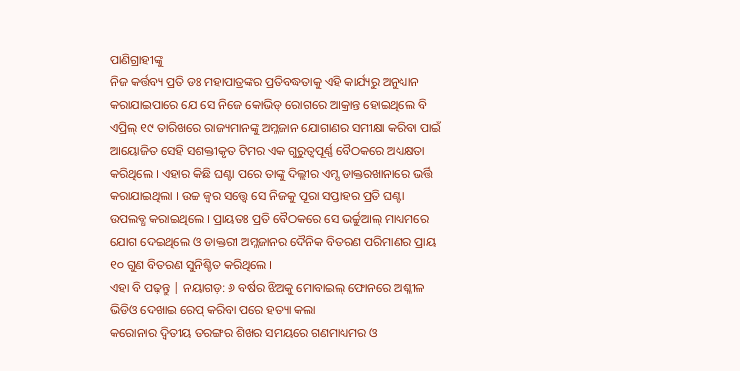ପାଣିଗ୍ରାହୀଙ୍କୁ
ନିଜ କର୍ତ୍ତବ୍ୟ ପ୍ରତି ଡଃ ମହାପାତ୍ରଙ୍କର ପ୍ରତିବଦ୍ଧତାକୁ ଏହି କାର୍ଯ୍ୟରୁ ଅନୁଧ୍ୟାନ କରାଯାଇପାରେ ଯେ ସେ ନିଜେ କୋଭିଡ୍ ରୋଗରେ ଆକ୍ରାନ୍ତ ହୋଇଥିଲେ ବି ଏପ୍ରିଲ୍ ୧୯ ତାରିଖରେ ରାଜ୍ୟମାନଙ୍କୁ ଅମ୍ଳଜାନ ଯୋଗାଣର ସମୀକ୍ଷା କରିବା ପାଇଁ ଆୟୋଜିତ ସେହି ସଶକ୍ତୀକୃତ ଟିମର ଏକ ଗୁରୁତ୍ୱପୂର୍ଣ୍ଣ ବୈଠକରେ ଅଧ୍ୟକ୍ଷତା କରିଥିଲେ । ଏହାର କିଛି ଘଣ୍ଟା ପରେ ତାଙ୍କୁ ଦିଲ୍ଲୀର ଏମ୍ସ ଡାକ୍ତରଖାନାରେ ଭର୍ତ୍ତି କରାଯାଇଥିଲା । ଉଚ୍ଚ ଜ୍ୱର ସତ୍ତ୍ୱେ ସେ ନିଜକୁ ପୂରା ସପ୍ତାହର ପ୍ରତି ଘଣ୍ଟା ଉପଲବ୍ଧ କରାଇଥିଲେ । ପ୍ରାୟତଃ ପ୍ରତି ବୈଠକରେ ସେ ଭର୍ଚ୍ଚୁଆଲ୍ ମାଧ୍ୟମରେ ଯୋଗ ଦେଇଥିଲେ ଓ ଡାକ୍ତରୀ ଅମ୍ଳଜାନର ଦୈନିକ ବିତରଣ ପରିମାଣର ପ୍ରାୟ ୧୦ ଗୁଣ ବିତରଣ ସୁନିଶ୍ଚିତ କରିଥିଲେ ।
ଏହା ବି ପଢ଼ନ୍ତୁ | ନୟାଗଡ଼: ୬ ବର୍ଷର ଝିଅକୁ ମୋବାଇଲ୍ ଫୋନରେ ଅଶ୍ଳୀଳ ଭିଡିଓ ଦେଖାଇ ରେପ୍ କରିବା ପରେ ହତ୍ୟା କଲା
କରୋନାର ଦ୍ୱିତୀୟ ତରଙ୍ଗର ଶିଖର ସମୟରେ ଗଣମାଧ୍ୟମର ଓ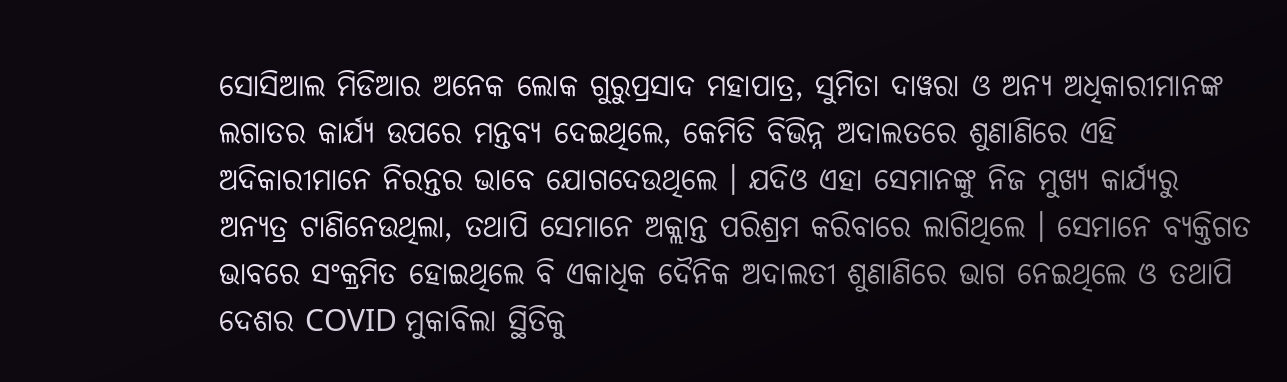ସୋସିଆଲ ମିଡିଆର ଅନେକ ଲୋକ ଗୁରୁପ୍ରସାଦ ମହାପାତ୍ର, ସୁମିତା ଦାୱରା ଓ ଅନ୍ୟ ଅଧିକାରୀମାନଙ୍କ ଲଗାତର କାର୍ଯ୍ୟ ଉପରେ ମନ୍ତବ୍ୟ ଦେଇଥିଲେ, କେମିତି ବିଭିନ୍ନ ଅଦାଲତରେ ଶୁଣାଣିରେ ଏହି ଅଦିକାରୀମାନେ ନିରନ୍ତର ଭାବେ ଯୋଗଦେଉଥିଲେ । ଯଦିଓ ଏହା ସେମାନଙ୍କୁ ନିଜ ମୁଖ୍ୟ କାର୍ଯ୍ୟରୁ ଅନ୍ୟତ୍ର ଟାଣିନେଉଥିଲା, ତଥାପି ସେମାନେ ଅକ୍ଲାନ୍ତ ପରିଶ୍ରମ କରିବାରେ ଲାଗିଥିଲେ । ସେମାନେ ବ୍ୟକ୍ତିଗତ ଭାବରେ ସଂକ୍ରମିତ ହୋଇଥିଲେ ବି ଏକାଧିକ ଦୈନିକ ଅଦାଲତୀ ଶୁଣାଣିରେ ଭାଗ ନେଇଥିଲେ ଓ ତଥାପି ଦେଶର COVID ମୁକାବିଲା ସ୍ଥିତିକୁ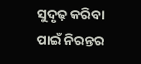ସୁଦୃଢ଼ କରିବା ପାଇଁ ନିରନ୍ତର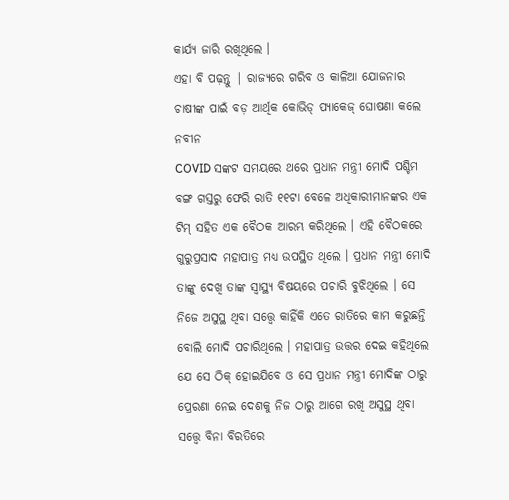କାର୍ଯ୍ୟ ଜାରି ରଖିଥିଲେ ।
ଏହା ବି ପଢ଼ନ୍ତୁ | ରାଜ୍ୟରେ ଗରିବ ଓ କାଳିଆ ଯୋଜନାର ଚାଷୀଙ୍କ ପାଇଁ ବଡ଼ ଆର୍ଥିକ କୋଭିଡ୍ ପ୍ୟାକେଜ୍ ଘୋଷଣା କଲେ ନବୀନ
COVID ସଙ୍କଟ ସମୟରେ ଥରେ ପ୍ରଧାନ ମନ୍ତ୍ରୀ ମୋଦି ପଶ୍ଚିମ ବଙ୍ଗ ଗସ୍ତରୁ ଫେରି ରାତି ୧୧ଟା ବେଳେ ଅଧିକାରୀମାନଙ୍କର ଏକ ଟିମ୍ ସହିତ ଏକ ବୈଠକ ଆରମ୍ଭ କରିଥିଲେ । ଏହି ବୈଠକରେ ଗୁରୁପ୍ରସାଦ ମହାପାତ୍ର ମଧ୍ୟ ଉପସ୍ଥିତ ଥିଲେ । ପ୍ରଧାନ ମନ୍ତ୍ରୀ ମୋଦି ତାଙ୍କୁ ଦେଖି ତାଙ୍କ ସ୍ୱାସ୍ଥ୍ୟ ବିଷୟରେ ପଚାରି ବୁଝିଥିଲେ । ସେ ନିଜେ ଅସୁସ୍ଥ ଥିବା ସତ୍ତ୍ୱେ କାହିଁକି ଏତେ ରାତିରେ କାମ କରୁଛନ୍ତି ବୋଲି ମୋଦି ପଚାରିଥିଲେ । ମହାପାତ୍ର ଉତ୍ତର ଦେଇ କହିଥିଲେ ଯେ ସେ ଠିକ୍ ହୋଇଯିବେ ଓ ସେ ପ୍ରଧାନ ମନ୍ତ୍ରୀ ମୋଦିଙ୍କ ଠାରୁ ପ୍ରେରଣା ନେଇ ଦେଶକୁ ନିଜ ଠାରୁ ଆଗେ ରଖି ଅସୁସ୍ଥ ଥିବା ସତ୍ତ୍ୱେ ବିନା ବିରତିରେ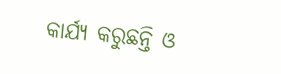କାର୍ଯ୍ୟ କରୁଛନ୍ତି ଓ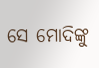ସେ ମୋଦିଙ୍କୁ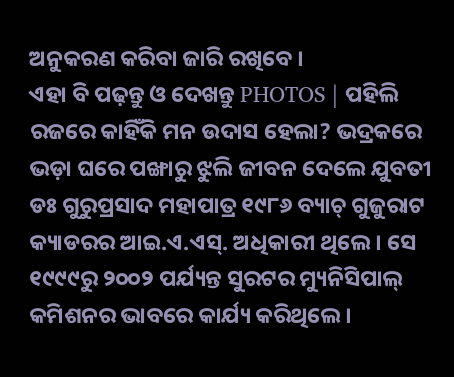ଅନୁକରଣ କରିବା ଜାରି ରଖିବେ ।
ଏହା ବି ପଢ଼ନ୍ତୁ ଓ ଦେଖନ୍ତୁ PHOTOS | ପହିଲି ରଜରେ କାହିଁକି ମନ ଉଦାସ ହେଲା? ଭଦ୍ରକରେ ଭଡ଼ା ଘରେ ପଙ୍ଖାରୁ ଝୁଲି ଜୀବନ ଦେଲେ ଯୁବତୀ
ଡଃ ଗୁରୁପ୍ରସାଦ ମହାପାତ୍ର ୧୯୮୬ ବ୍ୟାଚ୍ ଗୁଜୁରାଟ କ୍ୟାଡରର ଆଇ.ଏ.ଏସ୍. ଅଧିକାରୀ ଥିଲେ । ସେ ୧୯୯୯ରୁ ୨୦୦୨ ପର୍ଯ୍ୟନ୍ତ ସୁରଟର ମ୍ୟୁନିସିପାଲ୍ କମିଶନର ଭାବରେ କାର୍ଯ୍ୟ କରିଥିଲେ ।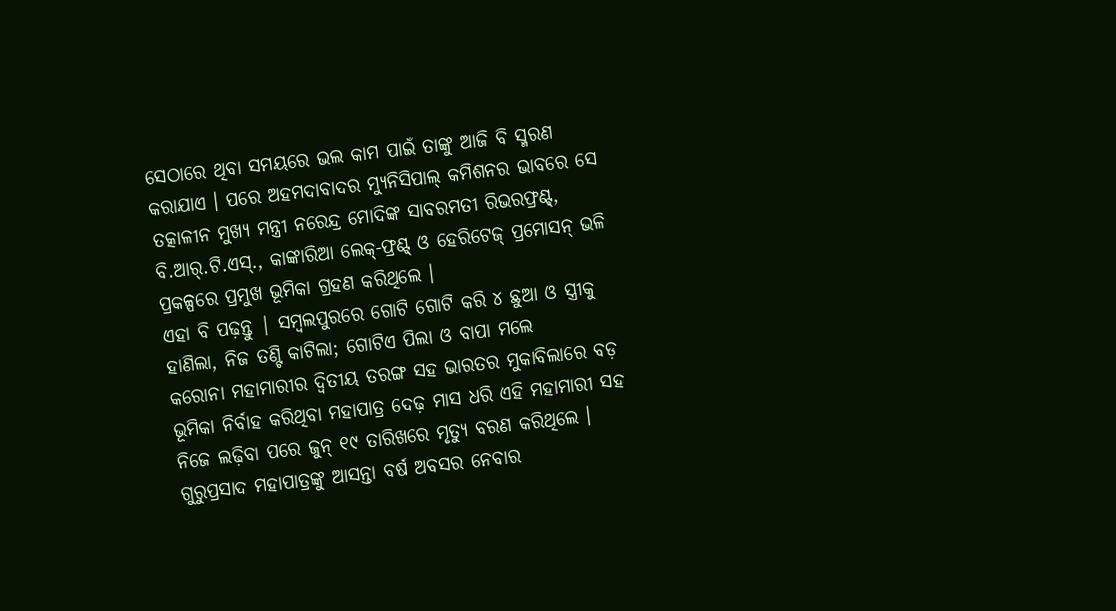ସେଠାରେ ଥିବା ସମୟରେ ଭଲ କାମ ପାଇଁ ତାଙ୍କୁ ଆଜି ବି ସ୍ମରଣ କରାଯାଏ । ପରେ ଅହମଦାବାଦର ମ୍ୟୁନିସିପାଲ୍ କମିଶନର ଭାବରେ ସେ ତତ୍କାଳୀନ ମୁଖ୍ୟ ମନ୍ତ୍ରୀ ନରେନ୍ଦ୍ର ମୋଦିଙ୍କ ସାବରମତୀ ରିଭରଫ୍ରଣ୍ଟ୍, ବି.ଆର୍.ଟି.ଏସ୍., କାଙ୍କାରିଆ ଲେକ୍-ଫ୍ରଣ୍ଟ୍ ଓ ହେରିଟେଜ୍ ପ୍ରମୋସନ୍ ଭଳି ପ୍ରକଳ୍ପରେ ପ୍ରମୁଖ ଭୂମିକା ଗ୍ରହଣ କରିଥିଲେ ।
ଏହା ବି ପଢ଼ନ୍ତୁ | ସମ୍ବଲପୁରରେ ଗୋଟି ଗୋଟି କରି ୪ ଛୁଆ ଓ ସ୍ତ୍ରୀକୁ ହାଣିଲା, ନିଜ ତଣ୍ଟି କାଟିଲା; ଗୋଟିଏ ପିଲା ଓ ବାପା ମଲେ
କରୋନା ମହାମାରୀର ଦ୍ୱିତୀୟ ତରଙ୍ଗ ସହ ଭାରତର ମୁକାବିଲାରେ ବଡ଼ ଭୂମିକା ନିର୍ବାହ କରିଥିବା ମହାପାତ୍ର ଦେଢ଼ ମାସ ଧରି ଏହି ମହାମାରୀ ସହ ନିଜେ ଲଢ଼ିବା ପରେ ଜୁନ୍ ୧୯ ତାରିଖରେ ମୃତ୍ୟୁ ବରଣ କରିଥିଲେ । ଗୁରୁପ୍ରସାଦ ମହାପାତ୍ରଙ୍କୁ ଆସନ୍ତା ବର୍ଷ ଅବସର ନେବାର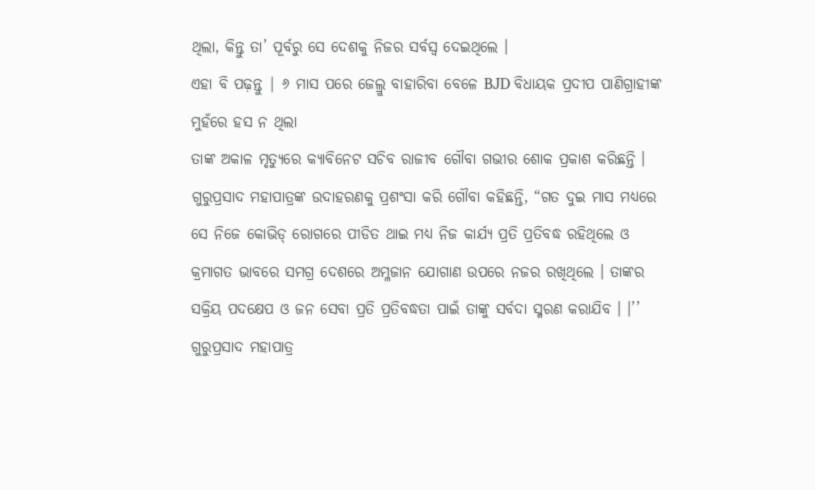ଥିଲା, କିନ୍ତୁ ତା’ ପୂର୍ବରୁ ସେ ଦେଶକୁ ନିଜର ସର୍ବସ୍ୱ ଦେଇଥିଲେ ।
ଏହା ବି ପଢ଼ନ୍ତୁ | ୬ ମାସ ପରେ ଜେଲ୍ରୁ ବାହାରିବା ବେଳେ BJD ବିଧାୟକ ପ୍ରଦୀପ ପାଣିଗ୍ରାହୀଙ୍କ ମୁହଁରେ ହସ ନ ଥିଲା
ତାଙ୍କ ଅକାଳ ମୃତ୍ୟୁରେ କ୍ୟାବିନେଟ ସଚିବ ରାଜୀବ ଗୌବା ଗଭୀର ଶୋକ ପ୍ରକାଶ କରିଛନ୍ତି । ଗୁରୁପ୍ରସାଦ ମହାପାତ୍ରଙ୍କ ଉଦାହରଣକୁ ପ୍ରଶଂସା କରି ଗୌବା କହିଛନ୍ତି, “ଗତ ଦୁଇ ମାସ ମଧ୍ୟରେ ସେ ନିଜେ କୋଭିଡ୍ ରୋଗରେ ପୀଡିତ ଥାଇ ମଧ୍ୟ ନିଜ କାର୍ଯ୍ୟ ପ୍ରତି ପ୍ରତିବଦ୍ଧ ରହିଥିଲେ ଓ କ୍ରମାଗତ ଭାବରେ ସମଗ୍ର ଦେଶରେ ଅମ୍ଳଜାନ ଯୋଗାଣ ଉପରେ ନଜର ରଖିଥିଲେ । ତାଙ୍କର ସକ୍ରିୟ ପଦକ୍ଷେପ ଓ ଜନ ସେବା ପ୍ରତି ପ୍ରତିବଦ୍ଧତା ପାଇଁ ତାଙ୍କୁ ସର୍ବଦା ସ୍ମରଣ କରାଯିବ । ।’’
ଗୁରୁପ୍ରସାଦ ମହାପାତ୍ର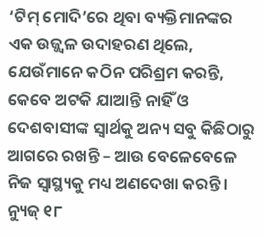‘ଟିମ୍ ମୋଦି’ରେ ଥିବା ବ୍ୟକ୍ତିମାନଙ୍କର ଏକ ଉଜ୍ଜ୍ୱଳ ଉଦାହରଣ ଥିଲେ, ଯେଉଁମାନେ କଠିନ ପରିଶ୍ରମ କରନ୍ତି, କେବେ ଅଟକି ଯାଆନ୍ତି ନାହିଁ ଓ ଦେଶବାସୀଙ୍କ ସ୍ୱାର୍ଥକୁ ଅନ୍ୟ ସବୁ କିଛିଠାରୁ ଆଗରେ ରଖନ୍ତି – ଆଉ ବେଳେବେଳେ ନିଜ ସ୍ୱାସ୍ଥ୍ୟକୁ ମଧ୍ୟ ଅଣଦେଖା କରନ୍ତି ।
ନ୍ୟୁଜ୍ ୧୮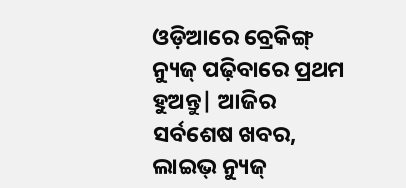ଓଡ଼ିଆରେ ବ୍ରେକିଙ୍ଗ୍ ନ୍ୟୁଜ୍ ପଢ଼ିବାରେ ପ୍ରଥମ ହୁଅନ୍ତୁ| ଆଜିର ସର୍ବଶେଷ ଖବର, ଲାଇଭ୍ ନ୍ୟୁଜ୍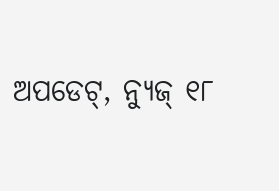ଅପଡେଟ୍, ନ୍ୟୁଜ୍ ୧୮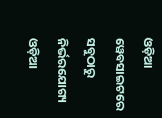ଓଡ଼ିଆ ୱେବସାଇଟରେ ସବୁଠାରୁ ନିର୍ଭରଯୋଗ୍ୟ ଓଡ଼ିଆ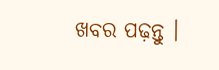ଖବର ପଢ଼ନ୍ତୁ ।